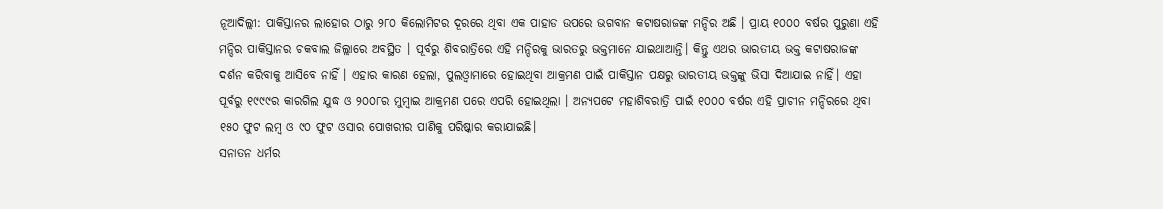ନୂଆଦିଲ୍ଲୀ: ପାକିସ୍ତାନର ଲାହୋର ଠାରୁ ୨୮୦ କିଲୋମିଟର ଦୂରରେ ଥିବା ଏକ ପାହାଡ ଉପରେ ଭଗବାନ କଟାଷରାଜଙ୍କ ମନ୍ଦିର ଅଛି । ପ୍ରାୟ ୧୦୦୦ ବର୍ଷର ପୁରୁଣା ଏହି ମନ୍ଦିର ପାକିସ୍ତାନର ଚକବାଲ ଜିଲ୍ଲାରେ ଅବସ୍ଥିତ । ପୂର୍ବରୁ ଶିବରାତ୍ରିରେ ଏହି ମନ୍ଦିରକୁ ଭାରତରୁ ଭକ୍ତମାନେ ଯାଇଥାଆନ୍ତି। କିନ୍ତୁ ଏଥର ଭାରତୀୟ ଭକ୍ତ କଟାଷରାଜଙ୍କ ଦର୍ଶନ କରିବାକୁ ଆସିବେ ନାହିଁ । ଏହାର କାରଣ ହେଲା, ପୁଲଓ୍ଵାମାରେ ହୋଇଥିବା ଆକ୍ରମଣ ପାଇଁ ପାକିସ୍ତାନ ପକ୍ଷରୁ ଭାରତୀୟ ଭକ୍ତଙ୍କୁ ଭିସା ଦିଆଯାଇ ନାହିଁ। ଏହା ପୂର୍ବରୁ ୧୯୯୯ର କାରଗିଲ ଯୁଦ୍ଧ ଓ ୨୦୦୮ର ମୁମ୍ବାଇ ଆକ୍ରମଣ ପରେ ଏପରି ହୋଇଥିଲା । ଅନ୍ୟପଟେ ମହାଶିବରାତ୍ରି ପାଇଁ ୧୦୦୦ ବର୍ଷର ଏହି ପ୍ରାଚୀନ ମନ୍ଦିରରେ ଥିବା ୧୫୦ ଫୁଟ ଲମ୍ବ ଓ ୯୦ ଫୁଟ ଓସାର ପୋଖରୀର ପାଣିକୁ ପରିଷ୍କାର କରାଯାଇଛି।
ସନାତନ ଧର୍ମର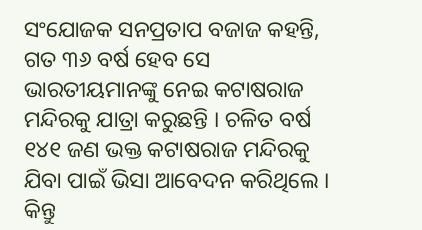ସଂଯୋଜକ ସନପ୍ରତାପ ବଜାଜ କହନ୍ତି, ଗତ ୩୬ ବର୍ଷ ହେବ ସେ ଭାରତୀୟମାନଙ୍କୁ ନେଇ କଟାଷରାଜ ମନ୍ଦିରକୁ ଯାତ୍ରା କରୁଛନ୍ତି । ଚଳିତ ବର୍ଷ ୧୪୧ ଜଣ ଭକ୍ତ କଟାଷରାଜ ମନ୍ଦିରକୁ ଯିବା ପାଇଁ ଭିସା ଆବେଦନ କରିଥିଲେ । କିନ୍ତୁ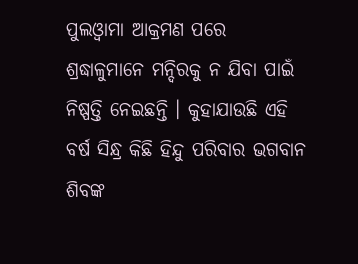ପୁଲଓ୍ଵାମା ଆକ୍ରମଣ ପରେ ଶ୍ରଦ୍ଧାଳୁମାନେ ମନ୍ଦିରକୁ ନ ଯିବା ପାଇଁ ନିଷ୍ପତ୍ତି ନେଇଛନ୍ତି । କୁହାଯାଉଛି ଏହି ବର୍ଷ ସିନ୍ଧ୍ର କିଛି ହିନ୍ଦୁ ପରିବାର ଭଗବାନ ଶିବଙ୍କ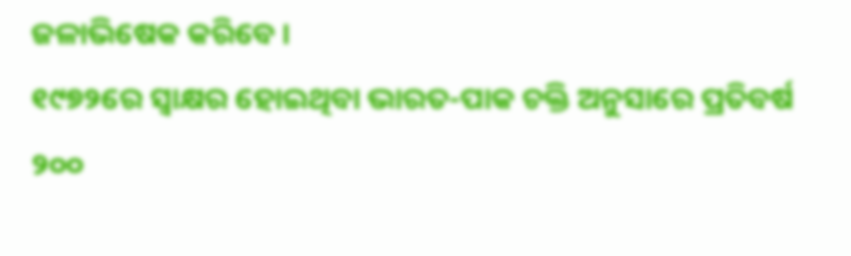ଜଳାଭିଷେକ କରିବେ ।
୧୯୭୨ରେ ସ୍ୱାକ୍ଷର ହୋଇଥିବା ଭାରତ-ପାକ ଚକ୍ତି ଅନୁସାରେ ପ୍ରତିବର୍ଷ ୨୦୦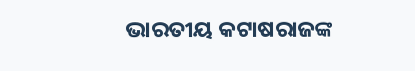ଭାରତୀୟ କଟାଷରାଜଙ୍କ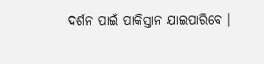ଦର୍ଶନ ପାଇଁ ପାକିସ୍ତାନ ଯାଇପାରିବେ ।